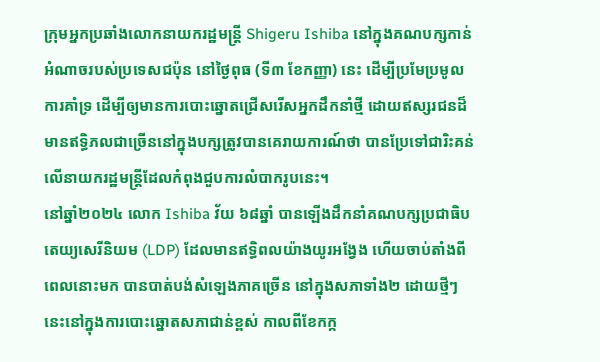ក្រុមអ្នកប្រឆាំងលោកនាយករដ្ឋមន្ត្រី Shigeru Ishiba នៅក្នុងគណបក្សកាន់អំណាចរបស់ប្រទេសជប៉ុន នៅថ្ងៃពុធ (ទី៣ ខែកញ្ញា) នេះ ដើម្បីប្រមែប្រមូលការគាំទ្រ ដើម្បីឲ្យមានការបោះឆ្នោតជ្រើសរើសអ្នកដឹកនាំថ្មី ដោយឥស្សរជនដ៏មានឥទ្ធិភលជាច្រើននៅក្នុងបក្សត្រូវបានគេរាយការណ៍ថា បានប្រែទៅជារិះគន់លើនាយករដ្ឋមន្ត្រីដែលកំពុងជួបការលំបាករូបនេះ។
នៅឆ្នាំ២០២៤ លោក Ishiba វ័យ ៦៨ឆ្នាំ បានឡើងដឹកនាំគណបក្សប្រជាធិបតេយ្យសេរីនិយម (LDP) ដែលមានឥទ្ធិពលយ៉ាងយូរអង្វែង ហើយចាប់តាំងពីពេលនោះមក បានបាត់បង់សំឡេងភាគច្រើន នៅក្នុងសភាទាំង២ ដោយថ្មីៗនេះនៅក្នុងការបោះឆ្នោតសភាជាន់ខ្ពស់ កាលពីខែកក្ក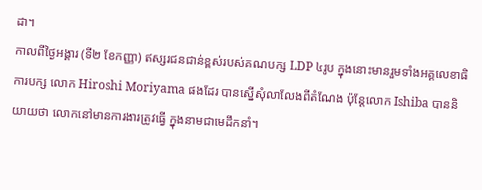ដា។
កាលពីថ្ងៃអង្គារ (ទី២ ខែកញ្ញា) ឥស្សរជនជាន់ខ្ពស់របស់គណបក្ស LDP ៤រូប ក្នុងនោះមានរួមទាំងអគ្គលេខាធិការបក្ស លោក Hiroshi Moriyama ផងដែរ បានស្នើសុំលាលែងពីតំណែង ប៉ុន្តែលោក Ishiba បាននិយាយថា លោកនៅមានការងារត្រូវធ្វើ ក្នុងនាមជាមេដឹកនាំ។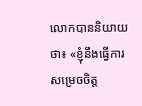លោកបាននិយាយថា៖ «ខ្ញុំនឹងធ្វើការសម្រេចចិត្ត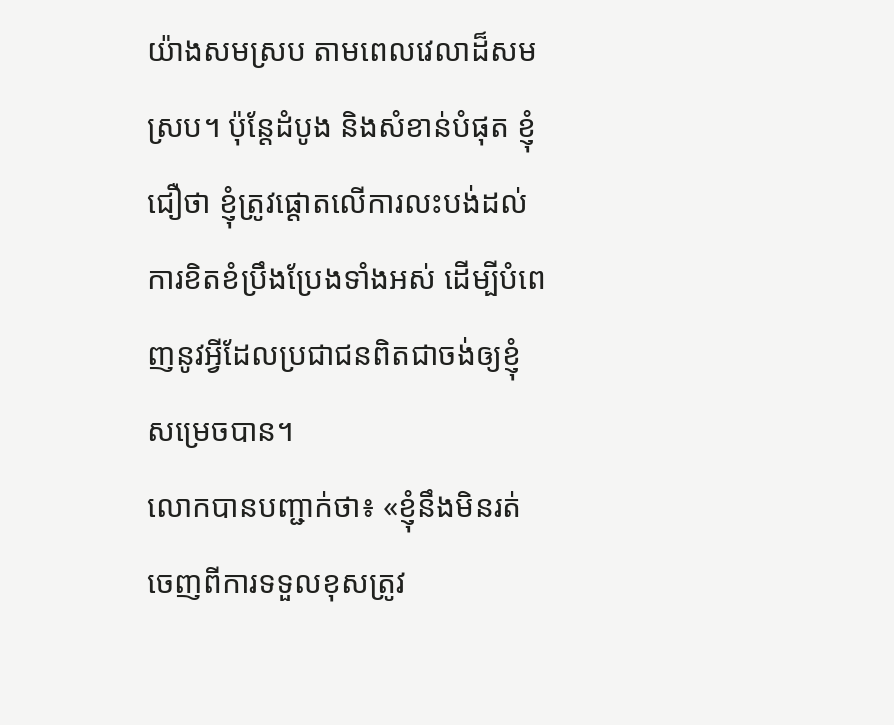យ៉ាងសមស្រប តាមពេលវេលាដ៏សមស្រប។ ប៉ុន្តែដំបូង និងសំខាន់បំផុត ខ្ញុំជឿថា ខ្ញុំត្រូវផ្ដោតលើការលះបង់ដល់ការខិតខំប្រឹងប្រែងទាំងអស់ ដើម្បីបំពេញនូវអ្វីដែលប្រជាជនពិតជាចង់ឲ្យខ្ញុំសម្រេចបាន។
លោកបានបញ្ជាក់ថា៖ «ខ្ញុំនឹងមិនរត់ចេញពីការទទួលខុសត្រូវ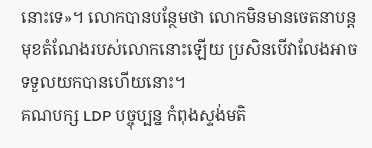នោះទេ»។ លោកបានបន្ថែមថា លោកមិនមានចេតនាបន្តមុខតំណែងរបស់លោកនោះឡើយ ប្រសិនបើវាលែងអាចទទួលយកបានហើយនោះ។
គណបក្ស LDP បច្ចុប្បន្ន កំពុងស្ទង់មតិ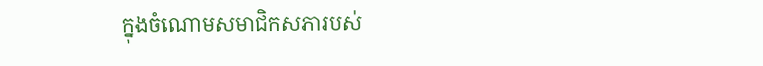ក្នុងចំណោមសមាជិកសភារបស់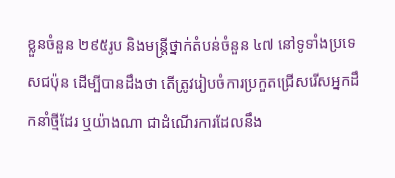ខ្លួនចំនួន ២៩៥រូប និងមន្ត្រីថ្នាក់តំបន់ចំនួន ៤៧ នៅទូទាំងប្រទេសជប៉ុន ដើម្បីបានដឹងថា តើត្រូវរៀបចំការប្រកួតជ្រើសរើសអ្នកដឹកនាំថ្មីដែរ ឬយ៉ាងណា ជាដំណើរការដែលនឹង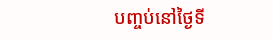បញ្ចប់នៅថ្ងៃទី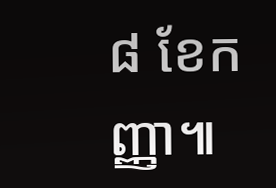៨ ខែកញ្ញា៕